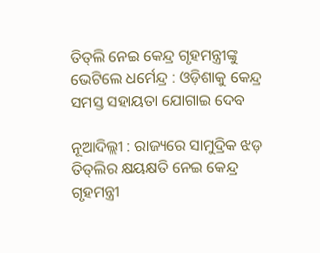ତିତ୍‌ଲି ନେଇ କେନ୍ଦ୍ର ଗୃହମନ୍ତ୍ରୀଙ୍କୁ ଭେଟିଲେ ଧର୍ମେନ୍ଦ୍ର : ଓଡ଼ିଶାକୁ କେନ୍ଦ୍ର ସମସ୍ତ ସହାୟତା ଯୋଗାଇ ଦେବ

ନୂଆଦିଲ୍ଲୀ : ରାଜ୍ୟରେ ସାମୁଦ୍ରିକ ଝଡ଼ ତିତ୍‌ଲିର କ୍ଷୟକ୍ଷତି ନେଇ କେନ୍ଦ୍ର ଗୃହମନ୍ତ୍ରୀ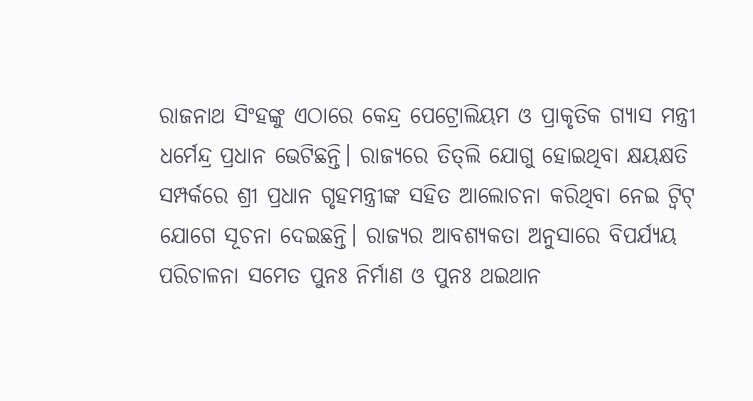ରାଜନାଥ ସିଂହଙ୍କୁ ଏଠାରେ କେନ୍ଦ୍ର ପେଟ୍ରୋଲିୟମ ଓ ପ୍ରାକୃତିକ ଗ୍ୟାସ ମନ୍ତ୍ରୀ ଧର୍ମେନ୍ଦ୍ର ପ୍ରଧାନ ଭେଟିଛନ୍ତି। ରାଜ୍ୟରେ ତିତ୍‌ଲି ଯୋଗୁ ହୋଇଥିବା କ୍ଷୟକ୍ଷତି ସମ୍ପର୍କରେ ଶ୍ରୀ ପ୍ରଧାନ ଗୃହମନ୍ତ୍ରୀଙ୍କ ସହିତ ଆଲୋଚନା କରିଥିବା ନେଇ ଟ୍ବିଟ୍ ଯୋଗେ ସୂଚନା ଦେଇଛନ୍ତି। ରାଜ୍ୟର ଆବଶ୍ୟକତା ଅନୁସାରେ ବିପର୍ଯ୍ୟୟ ପରିଚାଳନା ସମେତ ପୁନଃ ନିର୍ମାଣ ଓ ପୁନଃ ଥଇଥାନ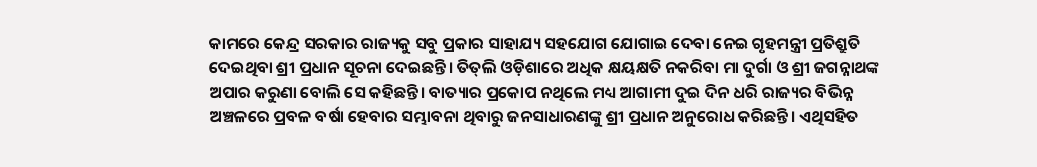କାମରେ କେନ୍ଦ୍ର ସରକାର ରାଜ୍ୟକୁ ସବୁ ପ୍ରକାର ସାହାଯ୍ୟ ସହଯୋଗ ଯୋଗାଇ ଦେବା ନେଇ ଗୃହମନ୍ତ୍ରୀ ପ୍ରତିଶ୍ରୁତି ଦେଇଥିବା ଶ୍ରୀ ପ୍ରଧାନ ସୂଚନା ଦେଇଛନ୍ତି। ତିତ୍‌ଲି ଓଡ଼ିଶାରେ ଅଧିକ କ୍ଷୟକ୍ଷତି ନକରିବା ମା ଦୁର୍ଗା ଓ ଶ୍ରୀ ଜଗନ୍ନାଥଙ୍କ ଅପାର କରୁଣା ବୋଲି ସେ କହିଛନ୍ତି। ବାତ୍ୟାର ପ୍ରକୋପ ନଥିଲେ ମଧ୍ୟ ଆଗାମୀ ଦୁଇ ଦିନ ଧରି ରାଜ୍ୟର ବିଭିନ୍ନ ଅଞ୍ଚଳରେ ପ୍ରବଳ ବର୍ଷା ହେବାର ସମ୍ଭାବନା ଥିବାରୁ ଜନସାଧାରଣଙ୍କୁ ଶ୍ରୀ ପ୍ରଧାନ ଅନୁରୋଧ କରିଛନ୍ତି। ଏଥିସହିତ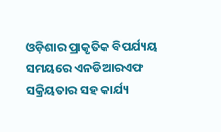ଓଡ଼ିଶାର ପ୍ରାକୃତିକ ବିପର୍ଯ୍ୟୟ ସମୟରେ ଏନଡିଆରଏଫ ସକ୍ରିୟତାର ସହ କାର୍ଯ୍ୟ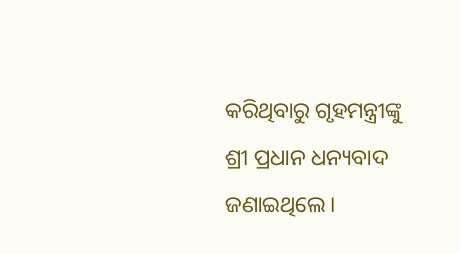କରିଥିବାରୁ ଗୃହମନ୍ତ୍ରୀଙ୍କୁ ଶ୍ରୀ ପ୍ରଧାନ ଧନ୍ୟବାଦ ଜଣାଇଥିଲେ।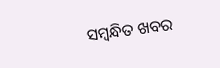ସମ୍ବନ୍ଧିତ ଖବର